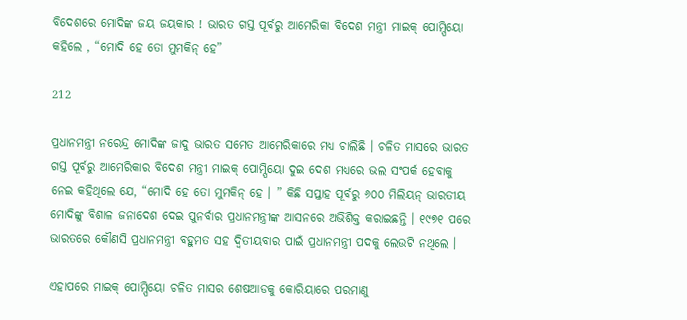ବିଦେଶରେ ମୋଦିଙ୍କ ଜୟ ଜୟକାର ! ଭାରତ ଗସ୍ତ ପୂର୍ବରୁ ଆମେରିକା ବିଦେଶ ମନ୍ତ୍ରୀ ମାଇକ୍ ପୋମ୍ପିୟୋ କହିଲେ , “ମୋଦି ହେ ତୋ ମୁମକିନ୍ ହେ”

212

ପ୍ରଧାନମନ୍ତ୍ରୀ ନରେନ୍ଦ୍ର ମୋଦିଙ୍କ ଜାଦୁ ଭାରତ ସମେତ ଆମେରିକାରେ ମଧ୍ୟ ଚାଲିଛି । ଚଳିତ ମାସରେ ଭାରତ ଗସ୍ତ ପୂର୍ବରୁ ଆମେରିକାର ବିଦେଶ ମନ୍ତ୍ରୀ ମାଇକ୍ ପୋମ୍ପିୟୋ ଦୁଇ ଦେଶ ମଧ୍ୟରେ ଭଲ ସଂପର୍କ ହେବାକୁ ନେଇ କହିଥିଲେ ଯେ, “ମୋଦି ହେ ତୋ ମୁମକିନ୍ ହେ । ” କିଛି ସପ୍ତାହ ପୂର୍ବରୁ ୬୦୦ ମିଲିୟନ୍ ଭାରତୀୟ ମୋଦିଙ୍କୁ ବିଶାଳ ଜନାଦେଶ ଦେଇ ପୁନର୍ବାର ପ୍ରଧାନମନ୍ତ୍ରୀଙ୍କ ଆସନରେ ଅଭିଶିକ୍ତ କରାଇଛନ୍ତି । ୧୯୭୧ ପରେ ଭାରତରେ କୌଣସି ପ୍ରଧାନମନ୍ତ୍ରୀ ବହୁମତ ସହ ଦ୍ୱିତୀୟବାର ପାଇଁ ପ୍ରଧାନମନ୍ତ୍ରୀ ପଦକୁ ଲେଉଟି ନଥିଲେ ।

ଏହାପରେ ମାଇକ୍ ପୋମ୍ପିୟୋ ଚଳିତ ମାସର ଶେଷଆଡକୁ କୋରିୟାରେ ପରମାଣୁ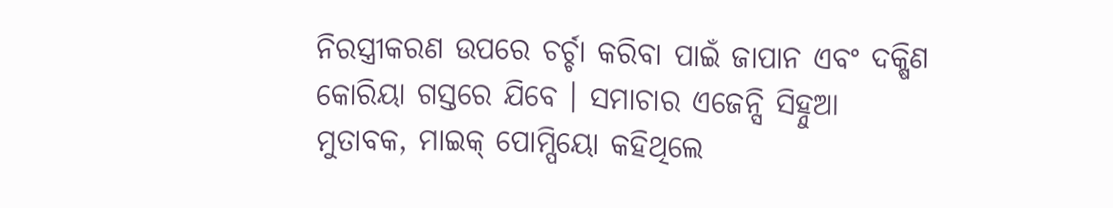ନିରସ୍ତ୍ରୀକରଣ ଉପରେ ଚର୍ଚ୍ଚା କରିବା ପାଇଁ ଜାପାନ ଏବଂ ଦକ୍ଷିଣ କୋରିୟା ଗସ୍ତରେ ଯିବେ । ସମାଚାର ଏଜେନ୍ସି ସିହ୍ନୁଆ ମୁତାବକ, ମାଇକ୍ ପୋମ୍ପିୟୋ କହିଥିଲେ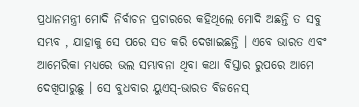ପ୍ରଧାନମନ୍ତ୍ରୀ ମୋଦି ନିର୍ବାଚନ ପ୍ରଚାରରେ କହିଥିଲେ ମୋଦି ଅଛନ୍ତି ତ ସବୁ ସମ୍ଭବ , ଯାହାକୁ ସେ ପରେ ସତ କରି ଦେଖାଇଛନ୍ତି । ଏବେ ଭାରତ ଏବଂ ଆମେରିକା ମଧ୍ୟରେ ଭଲ ସମ୍ଭାବନା ଥିବା କଥା ବିସ୍ତାର ରୁପରେ ଆମେ ଦେଖିପାରୁଛୁ । ସେ ବୁଧବାର ୟୁଏସ୍-ଭାରତ ବିଜନେସ୍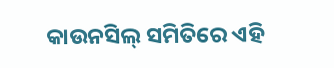କାଉନସିଲ୍ ସମିତିରେ ଏହି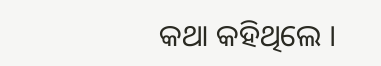କଥା କହିଥିଲେ ।